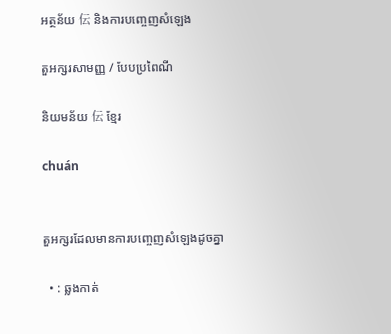អត្ថន័យ 伝 និងការបញ្ចេញសំឡេង

តួអក្សរសាមញ្ញ / បែបប្រពៃណី

និយមន័យ 伝 ខ្មែរ

chuán


តួអក្សរដែលមានការបញ្ចេញសំឡេងដូចគ្នា

  • : ឆ្លងកាត់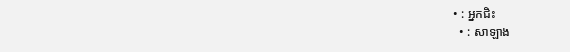• : អ្នកជិះ
  • : សាឡាង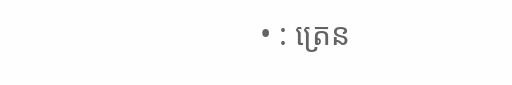• : ត្រេន